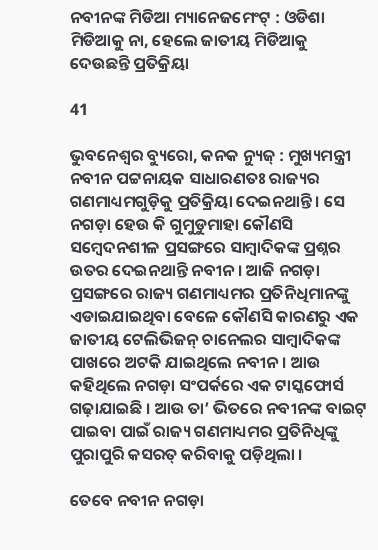ନବୀନଙ୍କ ମିଡିଆ ମ୍ୟାନେଜମେଂଟ୍ : ଓଡିଶା ମିଡିଆକୁ ନା, ହେଲେ ଜାତୀୟ ମିଡିଆକୁ ଦେଉଛନ୍ତି ପ୍ରତିକ୍ରିୟା

41

ଭୁବନେଶ୍ୱର ବ୍ୟୁରୋ, କନକ ନ୍ୟୁଜ୍ : ମୁଖ୍ୟମନ୍ତ୍ରୀ ନବୀନ ପଟ୍ଟନାୟକ ସାଧାରଣତଃ ରାଜ୍ୟର ଗଣମାଧ୍ୟମଗୁଡ଼ିକୁ ପ୍ରତିକ୍ରିୟା ଦେଇନଥାନ୍ତି । ସେ ନଗଡ଼ା ହେଉ କି ଗୁମୁଡୁମାହା କୌଣସି ସମ୍ବେଦନଶୀଳ ପ୍ରସଙ୍ଗରେ ସାମ୍ବାଦିକଙ୍କ ପ୍ରଶ୍ନର ଉତର ଦେଇନଥାନ୍ତି ନବୀନ । ଆଜି ନଗଡ଼ା ପ୍ରସଙ୍ଗରେ ରାଜ୍ୟ ଗଣମାଧ୍ୟମର ପ୍ରତିନିଧିମାନଙ୍କୁ ଏଡାଇଯାଇଥିବା ବେଳେ କୌଣସି କାରଣରୁ ଏକ ଜାତୀୟ ଟେଲିଭିଜନ୍ ଚାନେଲର ସାମ୍ବାଦିକଙ୍କ ପାଖରେ ଅଟକି ଯାଇଥିଲେ ନବୀନ । ଆଉ କହିଥିଲେ ନଗଡ଼ା ସଂପର୍କରେ ଏକ ଟାସ୍କଫୋର୍ସ ଗଢ଼ାଯାଇଛି । ଆଉ ତା’ ଭିତରେ ନବୀନଙ୍କ ବାଇଟ୍ ପାଇବା ପାଇଁ ରାଜ୍ୟ ଗଣମାଧ୍ୟମର ପ୍ରତିନିଧିଙ୍କୁ ପୁରାପୁରି କସରତ୍ କରିବାକୁ ପଡ଼ିଥିଲା ।

ତେବେ ନବୀନ ନଗଡ଼ା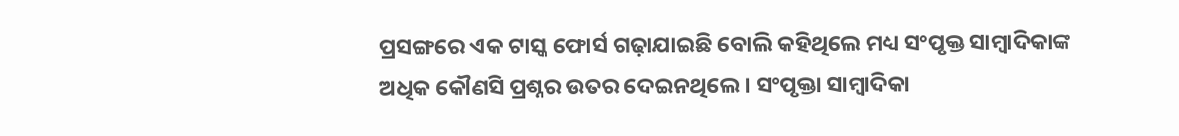ପ୍ରସଙ୍ଗରେ ଏକ ଟାସ୍କ ଫୋର୍ସ ଗଢ଼ାଯାଇଛି ବୋଲି କହିଥିଲେ ମଧ୍ୟ ସଂପୃକ୍ତ ସାମ୍ବାଦିକାଙ୍କ ଅଧିକ କୌଣସି ପ୍ରଶ୍ନର ଉତର ଦେଇନଥିଲେ । ସଂପୃକ୍ତା ସାମ୍ବାଦିକା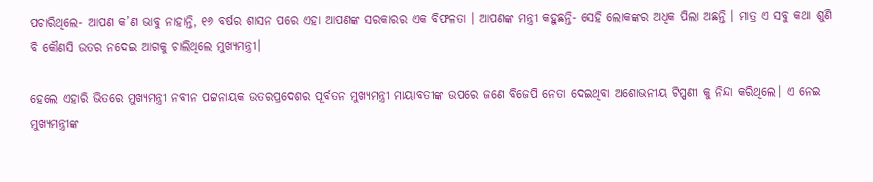ପଚାରିଥିଲେ- ଆପଣ କ’ଣ ଭାବୁ ନାହାନ୍ତି, ୧୬ ବର୍ଷର ଶାସନ ପରେ ଏହା ଆପଣଙ୍କ ସରକାରର ଏକ ବିଫଳତା । ଆପଣଙ୍କ ମନ୍ତ୍ରୀ କହୁଛନ୍ତି- ସେହି ଲୋକଙ୍କର ଅଧିକ ପିଲା ଅଛନ୍ତି । ମାତ୍ର ଏ ସବୁ କଥା ଶୁଣି ବି କୌଣସି ଉତର ନଦେଇ ଆଗକୁ ଚାଲିଥିଲେ ମୁଖ୍ୟମନ୍ତ୍ରୀ।

ହେଲେ ଏହାରି ଭିତରେ ମୁଖ୍ୟମନ୍ତ୍ରୀ ନବୀନ ପଟ୍ଟନାୟକ ଉତରପ୍ରଦେଶର ପୂର୍ବତନ ମୁଖ୍ୟମନ୍ତ୍ରୀ ମାୟାବତୀଙ୍କ ଉପରେ ଜଣେ ବିଜେପି ନେତା ଦେଇଥିବା ଅଶୋଭନୀୟ ଟିପ୍ପଣୀ କୁ ନିନ୍ଦା କରିଥିଲେ। ଏ ନେଇ ମୁଖ୍ୟମନ୍ତ୍ରୀଙ୍କ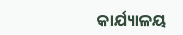କାର୍ଯ୍ୟାଳୟ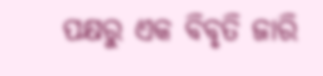ପକ୍ଷରୁ ଏକ ବିବୃତି ଜାରି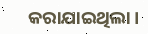କରାଯାଇଥିଲା ।